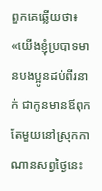ពួកគេឆ្លើយថា៖ «យើងខ្ញុំប្របាទមានបងប្អូនដប់ពីរនាក់ ជាកូនមានឪពុកតែមួយនៅស្រុកកាណានសព្វថ្ងៃនេះ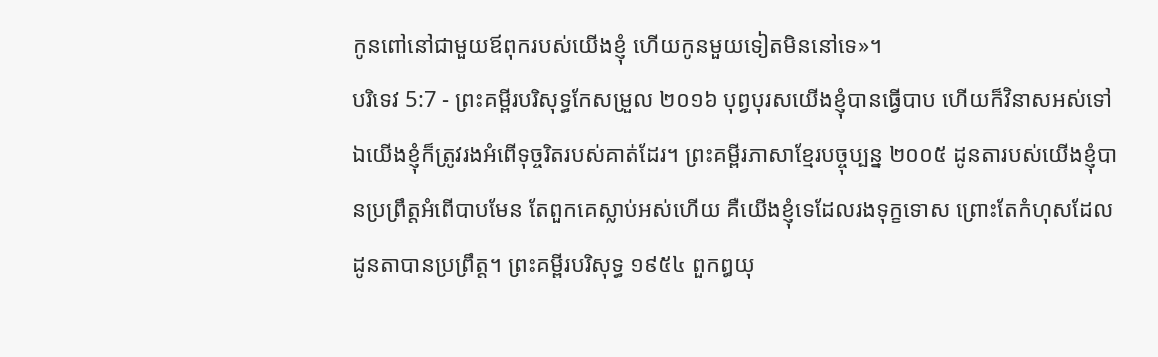កូនពៅនៅជាមួយឪពុករបស់យើងខ្ញុំ ហើយកូនមួយទៀតមិននៅទេ»។
បរិទេវ 5:7 - ព្រះគម្ពីរបរិសុទ្ធកែសម្រួល ២០១៦ បុព្វបុរសយើងខ្ញុំបានធ្វើបាប ហើយក៏វិនាសអស់ទៅ ឯយើងខ្ញុំក៏ត្រូវរងអំពើទុច្ចរិតរបស់គាត់ដែរ។ ព្រះគម្ពីរភាសាខ្មែរបច្ចុប្បន្ន ២០០៥ ដូនតារបស់យើងខ្ញុំបានប្រព្រឹត្តអំពើបាបមែន តែពួកគេស្លាប់អស់ហើយ គឺយើងខ្ញុំទេដែលរងទុក្ខទោស ព្រោះតែកំហុសដែលដូនតាបានប្រព្រឹត្ត។ ព្រះគម្ពីរបរិសុទ្ធ ១៩៥៤ ពួកឰយុ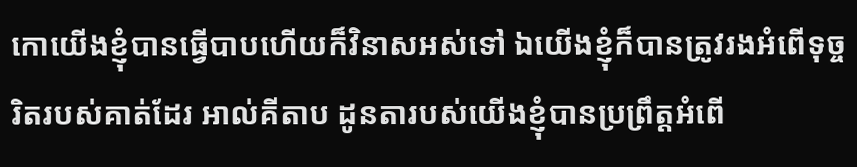កោយើងខ្ញុំបានធ្វើបាបហើយក៏វិនាសអស់ទៅ ឯយើងខ្ញុំក៏បានត្រូវរងអំពើទុច្ចរិតរបស់គាត់ដែរ អាល់គីតាប ដូនតារបស់យើងខ្ញុំបានប្រព្រឹត្តអំពើ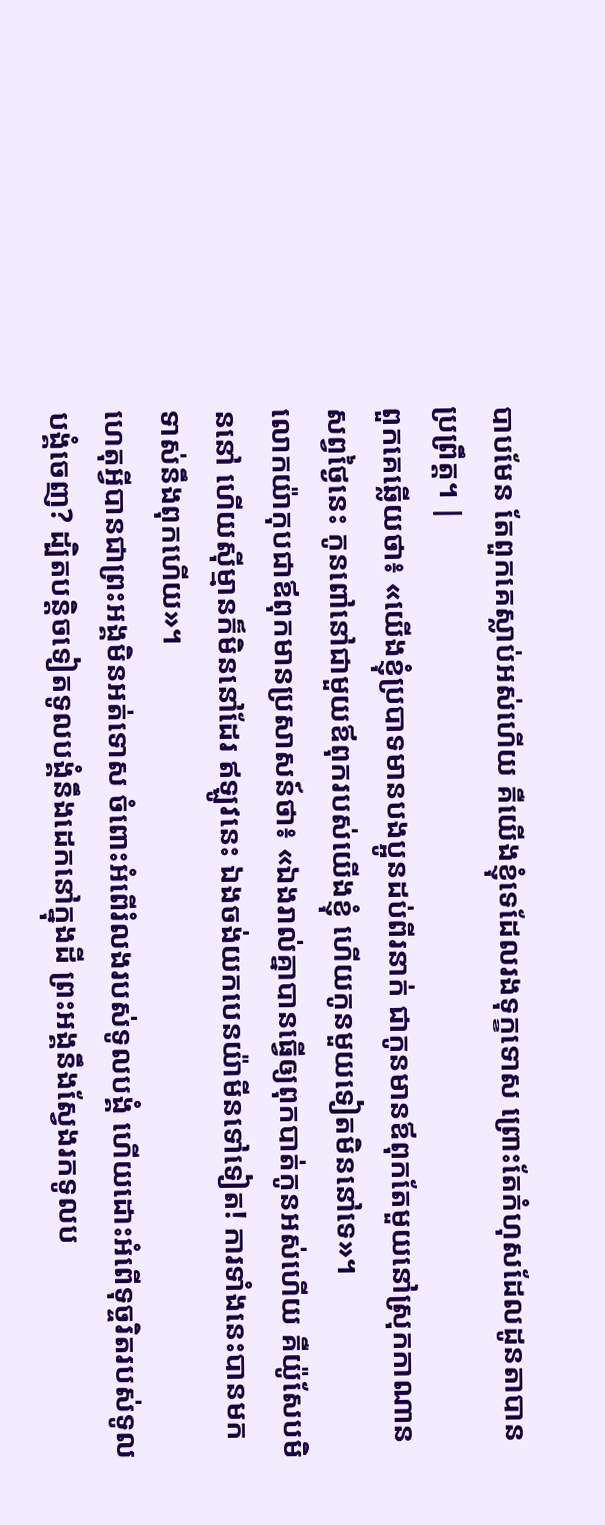បាបមែន តែពួកគេស្លាប់អស់ហើយ គឺយើងខ្ញុំទេដែលរងទុក្ខទោស ព្រោះតែកំហុសដែលដូនតាបានប្រព្រឹត្ត។ |
ពួកគេឆ្លើយថា៖ «យើងខ្ញុំប្របាទមានបងប្អូនដប់ពីរនាក់ ជាកូនមានឪពុកតែមួយនៅស្រុកកាណានសព្វថ្ងៃនេះ កូនពៅនៅជាមួយឪពុករបស់យើងខ្ញុំ ហើយកូនមួយទៀតមិននៅទេ»។
លោកយ៉ាកុបជាឪពុកមានប្រសាសន៍ថា៖ «ឯងរាល់គ្នាបានធ្វើឲ្យពុកបាត់កូនអស់ហើយ គឺយ៉ូសែបមិននៅ ហើយស៊ីម្មានក៏មិននៅដែរ ឥឡូវនេះ ឯងចង់យកបេនយ៉ាមីនទៅទៀត! ការទាំងនេះបានមកទាស់នឹងពុកហើយ»។
ហេតុអ្វីបានជាព្រះអង្គមិនអត់ទោស ចំពោះអំពើរំលងរបស់ទូលបង្គំ ហើយដោះអំពើទុច្ចរិតរបស់ទូលបង្គំចេញ? ដ្បិតបន្តិចទៀតទូលបង្គំនឹងដេកនៅក្នុងដី ព្រះអង្គនឹងស្វែងរកទូលប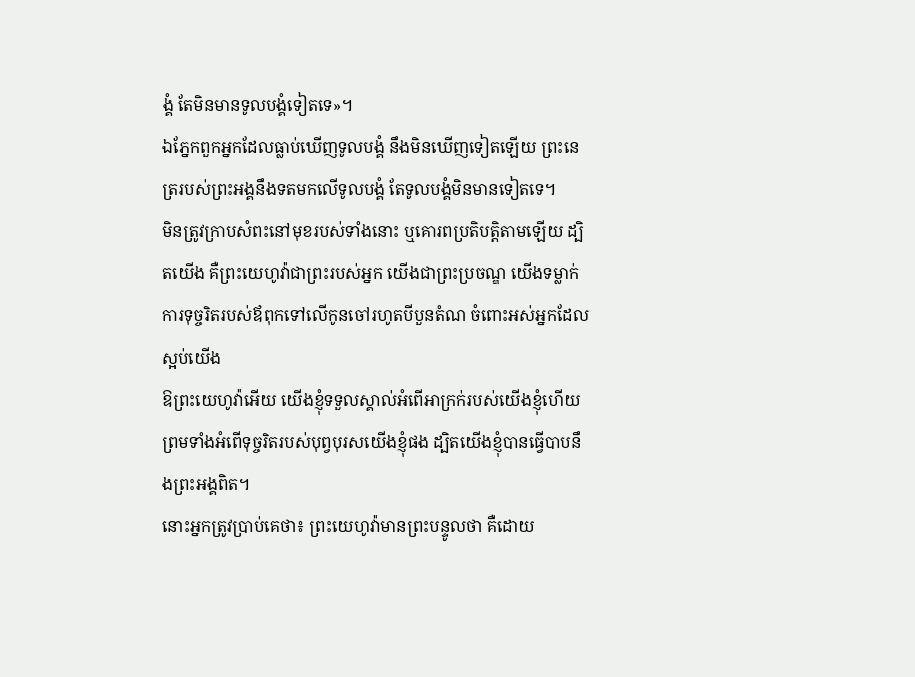ង្គំ តែមិនមានទូលបង្គំទៀតទេ»។
ឯភ្នែកពួកអ្នកដែលធ្លាប់ឃើញទូលបង្គំ នឹងមិនឃើញទៀតឡើយ ព្រះនេត្ររបស់ព្រះអង្គនឹងទតមកលើទូលបង្គំ តែទូលបង្គំមិនមានទៀតទេ។
មិនត្រូវក្រាបសំពះនៅមុខរបស់ទាំងនោះ ឬគោរពប្រតិបត្តិតាមឡើយ ដ្បិតយើង គឺព្រះយេហូវ៉ាជាព្រះរបស់អ្នក យើងជាព្រះប្រចណ្ឌ យើងទម្លាក់ការទុច្ចរិតរបស់ឪពុកទៅលើកូនចៅរហូតបីបួនតំណ ចំពោះអស់អ្នកដែលស្អប់យើង
ឱព្រះយេហូវ៉ាអើយ យើងខ្ញុំទទួលស្គាល់អំពើអាក្រក់របស់យើងខ្ញុំហើយ ព្រមទាំងអំពើទុច្ចរិតរបស់បុព្វបុរសយើងខ្ញុំផង ដ្បិតយើងខ្ញុំបានធ្វើបាបនឹងព្រះអង្គពិត។
នោះអ្នកត្រូវប្រាប់គេថា៖ ព្រះយេហូវ៉ាមានព្រះបន្ទូលថា គឺដោយ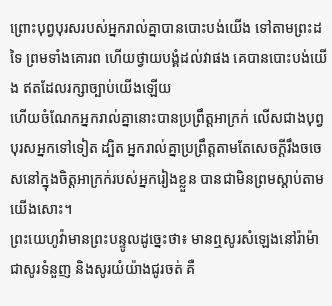ព្រោះបុព្វបុរសរបស់អ្នករាល់គ្នាបានបោះបង់យើង ទៅតាមព្រះដទៃ ព្រមទាំងគោរព ហើយថ្វាយបង្គំដល់វាផង គេបានបោះបង់យើង ឥតដែលរក្សាច្បាប់យើងឡើយ
ហើយចំណែកអ្នករាល់គ្នានោះបានប្រព្រឹត្តអាក្រក់ លើសជាងបុព្វបុរសអ្នកទៅទៀត ដ្បិត អ្នករាល់គ្នាប្រព្រឹត្តតាមតែសេចក្ដីរឹងចចេសនៅក្នុងចិត្តអាក្រក់របស់អ្នករៀងខ្លួន បានជាមិនព្រមស្តាប់តាមយើងសោះ។
ព្រះយេហូវ៉ាមានព្រះបន្ទូលដូច្នេះថា៖ មានឮសូរសំឡេងនៅរ៉ាម៉ា ជាសូរទំនួញ និងសូរយំយ៉ាងជូរចត់ គឺ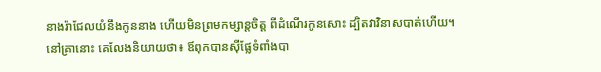នាងរ៉ាជែលយំនឹងកូននាង ហើយមិនព្រមកម្សាន្តចិត្ត ពីដំណើរកូនសោះ ដ្បិតវាវិនាសបាត់ហើយ។
នៅគ្រានោះ គេលែងនិយាយថា៖ ឪពុកបានស៊ីផ្លែទំពាំងបា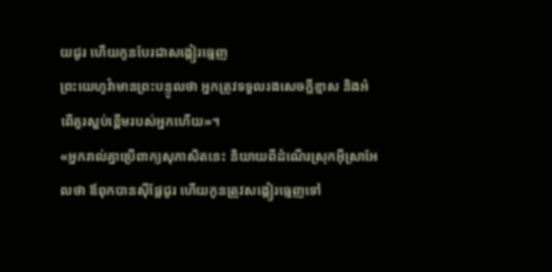យជូរ ហើយកូនបែរជាសង្កៀរធ្មេញ
ព្រះយេហូវ៉ាមានព្រះបន្ទូលថា អ្នកត្រូវទទួលរងសេចក្ដីខ្មាស និងអំពើគួរស្អប់ខ្ពើមរបស់អ្នកហើយ»។
«អ្នករាល់គ្នាប្រើពាក្យសុភាសិតនេះ និយាយពីដំណើរស្រុកអ៊ីស្រាអែលថា ឪពុកបានស៊ីផ្លែជូរ ហើយកូនត្រូវសង្កៀរធ្មេញទៅ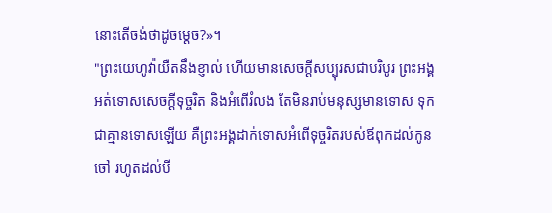នោះតើចង់ថាដូចម្តេច?»។
"ព្រះយេហូវ៉ាយឺតនឹងខ្ញាល់ ហើយមានសេចក្ដីសប្បុរសជាបរិបូរ ព្រះអង្គអត់ទោសសេចក្ដីទុច្ចរិត និងអំពើរំលង តែមិនរាប់មនុស្សមានទោស ទុកជាគ្មានទោសឡើយ គឺព្រះអង្គដាក់ទោសអំពើទុច្ចរិតរបស់ឪពុកដល់កូនចៅ រហូតដល់បី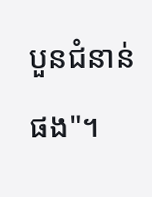បួនជំនាន់ផង"។